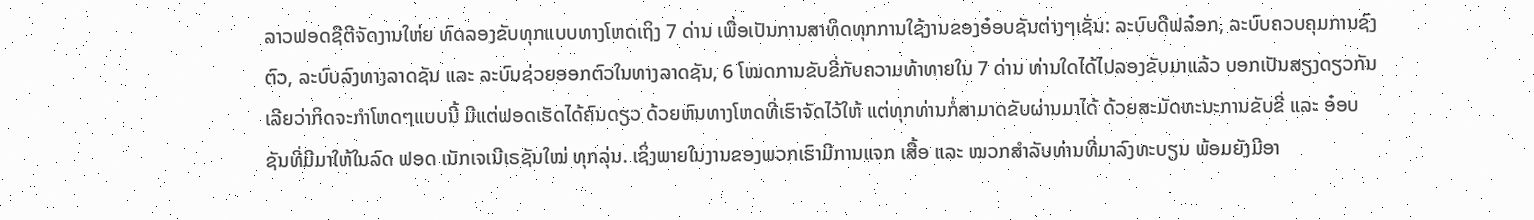ລາວຟອດຊີຕີຈັດງານໃຫ່ຍ ທົດລອງຂັບທຸກແບບທາງໂຫດເຖິງ 7 ດ່ານ ເພື່ອເປັນການສາທິດທຸກການໃຊ້ງານຂອງອ໋ອບຊັນຕ່າງໆເຊັ່ນ: ລະບົບດີຟລ໋ອກ, ລະບົບຄວບຄຸມການຊົງຕົວ, ລະບົບລົງທາງລາດຊັນ ແລະ ລະບົບຊ່ວຍອອກຕົວໃນທາງລາດຊັນ, 6 ໂໝດການຂັບຂີ່ກັບຄວາມທ້າທາຍໃນ 7 ດ່ານ ທ່ານໃດໄດ້ໄປລອງຂັບມາແລ້ວ ບອກເປັນສຽງດຽວກັນເລີຍວ່າກິດຈະກຳໂຫດໆແບບນີ້ ມີແຕ່ຟອດເຮັດໄດ້ຄົນດຽວ ດ້ວຍຫົນທາງໂຫດທີ່ເຮົາຈັດໄວ້ໃຫ້ ແຕ່ທຸກທ່ານກໍ່ສາມາດຂັບຜ່ານມາໄດ້ ດ້ວຍສະມັດທະນະການຂັບຂີ່ ແລະ ອ໋ອບຊັນທີ່ມີມາໃຫ້ໃນລົດ ຟອດ ເນັກເຈເນີເຣຊັນໃໝ່ ທຸກລຸ່ນ. ເຊິ່ງພາຍໃນງານຂອງພວກເຮົາມີການແຈກ ເສື້ອ ແລະ ໝວກສຳລັບທ່ານທີ່ມາລົງທະບຽນ ພ້ອມຍັງມີອາ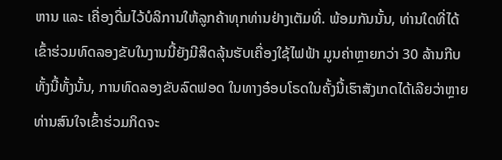ຫານ ແລະ ເຄື່ອງດື່ມໄວ້ບໍລິການໃຫ້ລູກຄ້າທຸກທ່ານຢ່າງເຕັມທີ່. ພ້ອມກັນນັ້ນ, ທ່ານໃດທີ່ໄດ້ເຂົ້າຮ່ວມທົດລອງຂັບໃນງານນີ້ຍັງມີສິດລຸ້ນຮັບເຄື່ອງໃຊ້ໄຟຟ້າ ມູນຄ່າຫຼາຍກວ່າ 30 ລ້ານກີບ
ທັ້ງນີ້ທັ້ງນັ້ນ, ການທົດລອງຂັບລົດຟອດ ໃນທາງອ໋ອບໂຣດໃນຄັ້ງນີ້ເຮົາສັງເກດໄດ້ເລີຍວ່າຫຼາຍທ່ານສົນໃຈເຂົ້າຮ່ວມກິດຈະ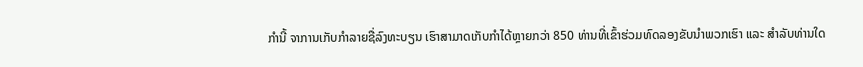ກຳນີ້ ຈາການເກັບກຳລາຍຊື່ລົງທະບຽນ ເຮົາສາມາດເກັບກຳໄດ້ຫຼາຍກວ່າ 850 ທ່ານທີ່ເຂົ້າຮ່ວມທົດລອງຂັບນຳພວກເຮົາ ແລະ ສຳລັບທ່ານໃດ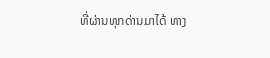ທີ່ຜ່ານທຸກດ່ານມາໄດ້ ທາງ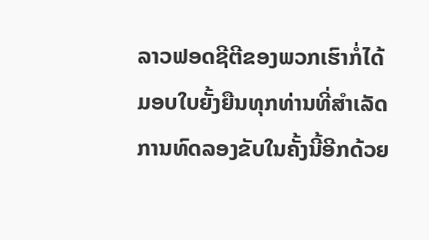ລາວຟອດຊີຕີຂອງພວກເຮົາກໍ່ໄດ້ມອບໃບຍັ້ງຍືນທຸກທ່ານທີ່ສຳເລັດການທົດລອງຂັບໃນຄັ້ງນີ້ອີກດ້ວຍ